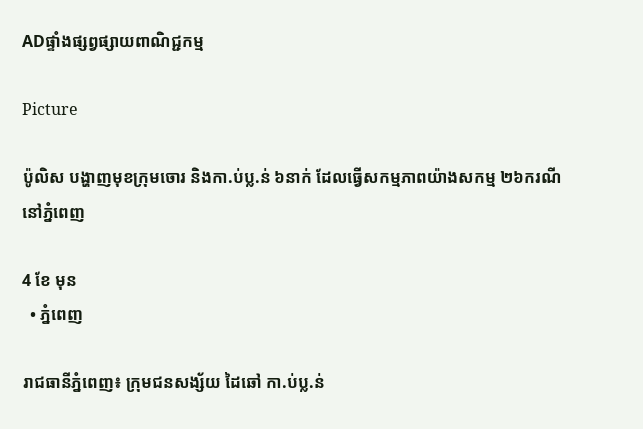ADផ្ទាំងផ្សព្វផ្សាយពាណិជ្ជកម្ម

Picture

ប៉ូលិស បង្ហាញមុខក្រុមចោរ និងកា.ប់ប្ល.ន់ ៦នាក់ ដែលធ្វើសកម្មភាពយ៉ាងសកម្ម ២៦ករណី នៅភ្នំពេញ

4 ខែ មុន
  • ភ្នំពេញ

រាជធានីភ្នំពេញ៖ ក្រុមជនសង្ស័យ ដៃឆៅ កា.ប់ប្ល.ន់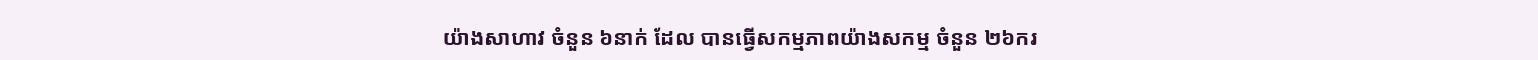យ៉ាងសាហាវ ចំនួន ៦នាក់ ដែល បានធ្វើសកម្មភាពយ៉ាងសកម្ម ចំនួន ២៦ករ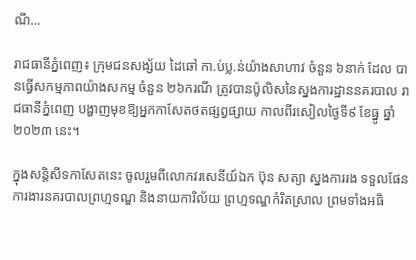ណី…

រាជធានីភ្នំពេញ៖ ក្រុមជនសង្ស័យ ដៃឆៅ កា.ប់ប្ល.ន់យ៉ាងសាហាវ ចំនួន ៦នាក់ ដែល បានធ្វើសកម្មភាពយ៉ាងសកម្ម ចំនួន ២៦ករណី ត្រូវបានប៉ូលិសនៃស្នងការដ្ឋាននគរបាល រាជធានីភ្នំពេញ បង្ហាញមុខឱ្យអ្នកកាសែតថតផ្សព្វផ្សាយ កាលពីរសៀលថ្ងៃទី៩ ខែធ្នូ ឆ្នាំ២០២៣ នេះ។

ក្នុងសន្តិសីទកាសែតនេះ ចូលរួមពីលោកវរសេនីយ៍ឯក ប៊ុន សត្យា ស្នងការរង ទទួលផែនការងារនគរបាលព្រហ្មទណ្ឌ និងនាយការិល័យ ព្រហ្មទណ្ឌកំរិតស្រាល ព្រមទាំងអធិ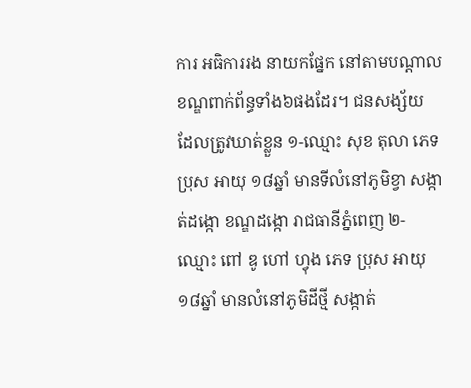ការ អធិការរង នាយកផ្នែក នៅតាមបណ្តាលខណ្ឌពាក់ព័ន្ធទាំង៦ផងដែរ។ ជនសង្ស័យ ដែលត្រូវឃាត់ខ្លួន ១-ឈ្មោះ សុខ តុលា ភេទ ប្រុស អាយុ ១៨ឆ្នាំ មានទីលំនៅភូមិខ្វា សង្កាត់ដង្កោ ខណ្ឌដង្កោ រាជធានីភ្នំពេញ ២-ឈ្មោះ ពៅ ឌូ ហៅ ហ្វុង ភេទ ប្រុស អាយុ ១៨ឆ្នាំ មានលំនៅភូមិដីថ្មី សង្កាត់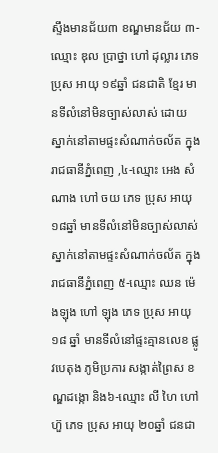ស្ទឹងមានជ័យ៣ ខណ្ឌមានជ័យ ៣-ឈ្មោះ ឌុល ប្រាថ្នា ហៅ ដុល្លារ ភេទ ប្រុស អាយុ ១៩ឆ្នាំ ជនជាតិ ខ្មែរ មានទីលំនៅមិនច្បាស់លាស់ ដោយស្នាក់នៅតាមផ្ទះសំណាក់ចល័ត ក្នុងរាជធានីភ្នំពេញ ,៤-ឈ្មោះ អេង សំណាង ហៅ ចយ ភេទ ប្រុស អាយុ ១៨ឆ្នាំ មានទីលំនៅមិនច្បាស់លាស់ ស្នាក់នៅតាមផ្ទះសំណាក់ចល័ត ក្នុងរាជធានីភ្នំពេញ ៥-ឈ្មោះ ឈន ម៉េងឡុង ហៅ ឡុង ភេទ ប្រុស អាយុ ១៨ ឆ្នាំ មានទីលំនៅផ្ទះគ្មានលេខ ផ្លូវបេតុង ភូមិប្រការ សង្កាត់ព្រៃស ខណ្ឌដង្កោ និង៦-ឈ្មោះ លី ហៃ ហៅ ហ៊ួ ភេទ ប្រុស អាយុ ២០ឆ្នាំ ជនជា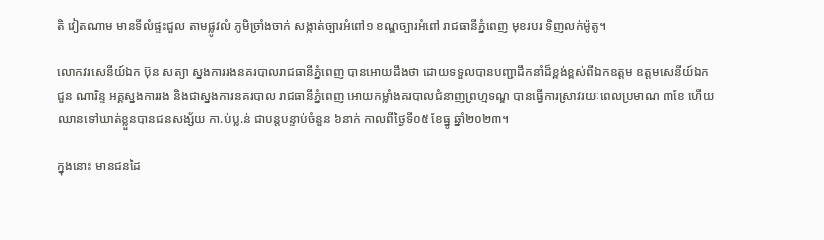តិ វៀតណាម មានទីលំផ្ទះជួល តាមផ្លូវលំ ភូមិច្រាំងចាក់ សង្កាត់ច្បារអំពៅ១ ខណ្ឌច្បារអំពៅ រាជធានីភ្នំពេញ មុខរបរ ទិញលក់ម៉ូតូ។

លោកវរសេនីយ៍ឯក ប៊ុន សត្យា ស្នងការរងនគរបាលរាជធានីភ្នំពេញ បានអោយដឹងថា ដោយទទួលបានបញ្ជាដឹកនាំដ៏ខ្ពង់ខ្ពស់ពីឯកឧត្តម ឧត្តមសេនីយ៍ឯក ជួន ណារិន្ទ អគ្គស្នងការរង និងជាស្នងការនគរបាល រាជធានីភ្នំពេញ អោយកម្លាំងគរបាលជំនាញព្រហ្មទណ្ឌ បានធ្វើការស្រាវរយៈពេលប្រមាណ ៣ខែ ហើយឈានទៅឃាត់ខ្លួនបានជនសង្ស័យ កា.ប់ប្ល.ន់ ជាបន្តបន្ទាប់ចំនួន ៦នាក់ កាលពីថ្ងៃទី០៥ ខែធ្នូ ឆ្នាំ២០២៣។

ក្នុងនោះ មានជនដៃ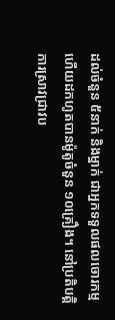ដល់ចំនួន ៥នាក់ និងម្នាក់ ជាអ្នកទទួលផលចោរកម្ម ហើយដកហូតបានម៉ូតូចំនួន ១០គ្រឿង។ នៅប្រតិបត្តិការស្រាវជ្រាវប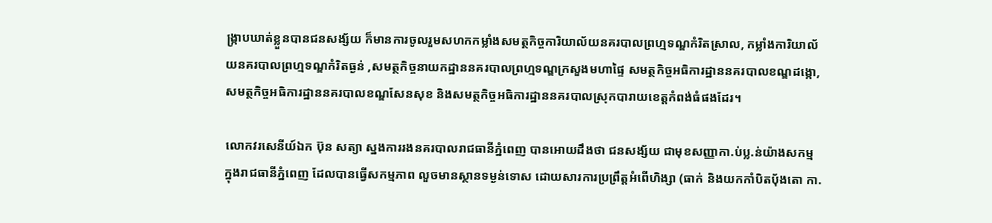ង្ក្រាបឃាត់ខ្លួនបានជនសង្ស័យ ក៏មានការចូលរួមសហកកម្លាំងសមត្ថកិច្ចការិយាល័យនគរបាលព្រហ្មទណ្ឌកំរិតស្រាល, កម្លាំងការិយាល័យនគរបាលព្រហ្មទណ្ឌកំរិតធ្ងន់ ,សមត្ថកិច្ចនាយកដ្ឋាននគរបាលព្រហ្មទណ្ឌក្រសួងមហាផ្ទៃ សមត្ថកិច្ចអធិការដ្ឋាននគរបាលខណ្ឌដង្កោ,សមត្ថកិច្ចអធិការដ្ឋាននគរបាលខណ្ឌសែនសុខ និងសមត្ថកិច្ចអធិការដ្ឋាននគរបាលស្រុកបារាយខេត្តកំពង់ធំផងដែរ។

លោកវរសេនីយ៍ឯក ប៊ុន សត្យា ស្នងការរងនគរបាលរាជធានីភ្នំពេញ បានអោយដឹងថា ជនសង្ស័យ ជាមុខសញ្ញាកា.ប់ប្ល.ន់យ៉ាងសកម្ម ក្នុងរាជធានីភ្នំពេញ ដែលបានធ្វើសកម្មភាព លួចមានស្ថានទម្ងន់ទោស ដោយសារការប្រព្រឹត្តអំពើហិង្សា (ធាក់ និងយកកាំបិតប៉័ងតោ កា.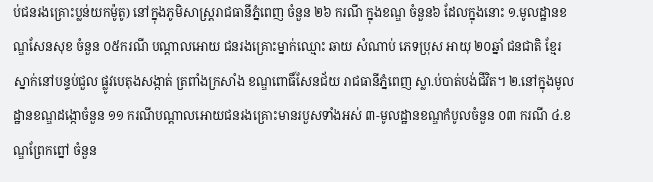ប់ជនរងគ្រោះប្លន់យកម៉ូតូ) នៅក្នុងភូមិសាស្ត្ររាជធានីភ្នំពេញ ចំនួន ២៦ ករណី ក្នុងខណ្ឌ ចំនួន៦ ដែលក្នុងនោះ ១.មូលដ្ឋានខណ្ឌសែនសុខ ចំនួន ០៥ករណី បណ្តាលអោយ ជនរងគ្រោះម្នាក់ឈ្មោះ ឆាយ សំណាប់ ភេទប្រុស អាយុ ២០ឆ្នាំ ជនជាតិ ខ្មែរ ស្នាក់នៅបន្ទប់ជួល ផ្លូវបេតុងសង្កាត់ ត្រពាំងក្រសាំង ខណ្ឌពោធិ៍សែនជ័យ រាជធានីភ្នំពេញ ស្លា.ប់បាត់បង់ជីវិត។ ២.នៅក្នុងមូលដ្ឋានខណ្ឌដង្កោចំនួន ១១ ករណីបណ្តាលអោយជនរងគ្រោះមានរបួសទាំងអស់ ៣-មូលដ្ឋានខណ្ឌកំបូលចំនួន ០៣ ករណី ៤.ខណ្ឌព្រែកព្នៅ ចំនួន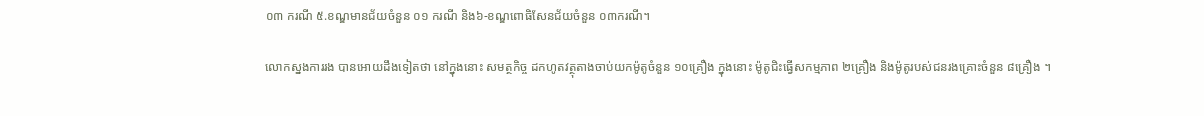០៣ ករណី ៥.ខណ្ឌមានជ័យចំនួន ០១ ករណី និង៦-ខណ្ឌពោធិសែនជ័យចំនួន ០៣ករណី។

លោកស្នងការរង បានអោយដឹងទៀតថា នៅក្នុងនោះ សមត្ថកិច្ច ដកហូតវត្ថុតាងចាប់យកម៉ូតូចំនួន ១០គ្រឿង ក្នុងនោះ ម៉ូតូជិះធ្វើសកម្មភាព ២គ្រឿង និងម៉ូតូរបស់ជនរងគ្រោះចំនួន ៨គ្រឿង ។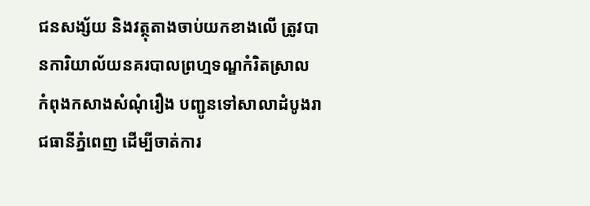ជនសង្ស័យ និងវត្ថុតាងចាប់យកខាងលើ ត្រូវបានការិយាល័យនគរបាលព្រហ្មទណ្ឌកំរិតស្រាល កំពុងកសាងសំណុំរឿង បញ្ជូនទៅសាលាដំបូងរាជធានីភ្នំពេញ ដើម្បីចាត់ការ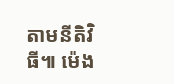តាមនីតិវិធី៕ ម៉េង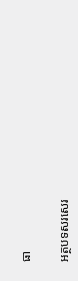ធា

អត្ថបទសរសេរ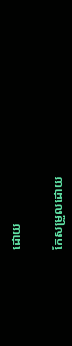ដោយ

កែសម្រួលដោយ